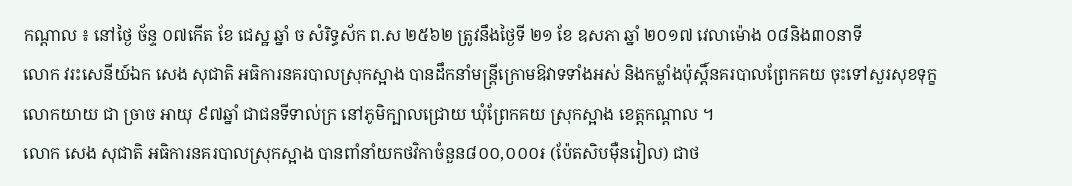កណ្តាល ៖ នៅថ្ងៃ ច័ន្ទ ០៧កើត ខែ ជេស្ឋ ឆ្នាំ ច សំរិទ្ធស័ក ព.ស ២៥៦២ ត្រូវនឹងថ្ងៃទី ២១ ខែ ឧសភា ឆ្នាំ ២០១៧ វេលាម៉ោង ០៨និង៣០នាទី
លោក វរះសេនីយ៍ឯក សេង សុជាតិ អធិការនគរបាលស្រុកស្អាង បានដឹកនាំមន្រ្តីក្រោមឱវាទទាំងអស់ និងកម្លាំងប៉ុស្តិ៍នគរបាលព្រែកគយ ចុះទៅសួរសុខទុក្ខ លោកយាយ ជា ច្រាច អាយុ ៩៧ឆ្នាំ ជាជនទីទាល់ក្រ នៅភូមិក្បាលជ្រោយ ឃុំព្រែកគយ ស្រុកស្អាង ខេត្តកណ្តាល ។
លោក សេង សុជាតិ អធិការនគរបាលស្រុកស្អាង បានពាំនាំយកថវិកាចំនួន៨០០,០០០៛ (ប៉ែតសិបម៉ឺនរៀល) ជាថ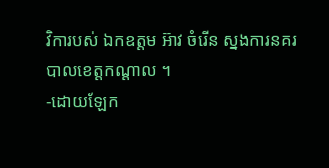វិការបស់ ឯកឧត្តម អ៊ាវ ចំរើន ស្នងការនគរបាលខេត្តកណ្តាល ។
-ដោយឡែក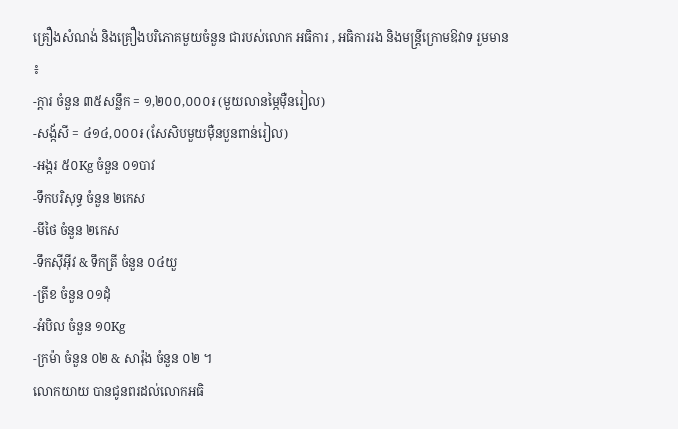គ្រឿងសំណង់ និងគ្រឿងបរិភោគមួយចំនួន ជារបស់លោក អធិការ , អធិការរង និងមន្ត្រីក្រោមឱវាទ រួមមាន ៖
-ក្តារ ចំនួន ៣៥សន្លឹក = ១,២០០,០០០៛ (មួយលានម្ភៃម៉ឺនរៀល)
-សង្ក័សី = ៤១៤,០០០៛ (សែសិបមួយម៉ឺនបួនពាន់រៀល)
-អង្ករ ៥០Kg ចំនួន ០១បាវ
-ទឹកបរិសុទ្ធ ចំនួន ២កេស
-មីថៃ ចំនួន ២កេស
-ទឹកស៊ីអ៊ីវ & ទឹកត្រី ចំនួន ០៤យួ
-ត្រីខ ចំនួន ០១ដុំ
-អំបិល ចំនួន ១០Kg
-ក្រម៉ា ចំនួន ០២ & សារ៉ុង ចំនួន ០២ ។
លោកយាយ បានជូនពរដល់លោកអធិ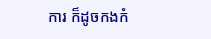ការ ក៏ដូចកងកំ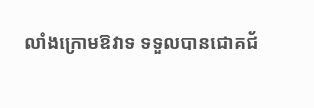លាំងក្រោមឱវាទ ទទួលបានជោគជ័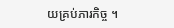យគ្រប់ភារកិច្ច ។